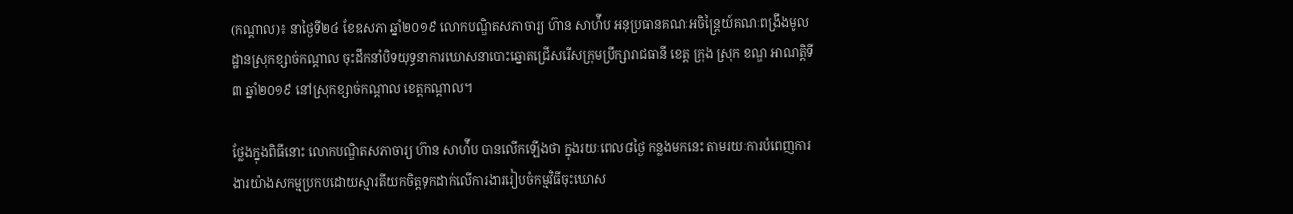(កណ្តាល)៖ នាថ្ងៃទី២៤ ខែឧសភា ឆ្នាំ២០១៩ លោកបណ្ឌិតសភាចារ្យ ហ៊ាន សាហ៉ីប អនុប្រធានគណៈអចិន្ត្រៃយ៍គណៈពង្រឹងមូលដ្ឋានស្រុកខ្សាច់កណ្តាល ចុះដឹកនាំបិទយុទ្ធនាការឃោសនាបោះឆ្នោតជ្រើសរើសក្រុមប្រឹក្សារាជធានី ខេត្ត ក្រុង ស្រុក ខណ្ឌ ឤណត្តិទី៣ ឆ្នាំ២០១៩ នៅស្រុកខ្សាច់កណ្តាល ខេត្តកណ្តាល។

ថ្លែងក្នុងពិធីនោះ លោកបណ្ឌិតសភាចារ្យ ហ៊ាន សាហ៉ីប បានលើកឡើងថា ក្នុងរយៈពេល៨ថ្ងៃ កន្លងមកនេះ តាមរយៈការបំពេញការងារយ៉ាងសកម្មប្រកបដោយស្មារតីយកចិត្តទុកដាក់លើការងាររៀបចំកម្មវិធីចុះឃោស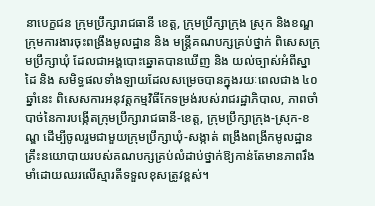នាបេក្ខជន ក្រុមប្រឹក្សារាជធានី ខេត្ត, ក្រុមប្រឹក្សាក្រុង ស្រុក និងខណ្ឌ ក្រុមការងារចុះពង្រឹងមូលដ្ឋាន និង មន្ត្រីគណបក្សគ្រប់ថ្នាក់ ពិសេសក្រុមប្រឹក្សាឃុំ ដែលជាអង្គបោះឆ្នោតបានឃើញ និង យល់ច្បាស់អំពីស្នាដៃ និង សមិទ្ធផលទាំងឡាយដែលសម្រេចបានក្នុងរយៈពេលជាង ៤០ ឆ្នាំនេះ ពិសេសការអនុវត្តកម្មវិធីកែទម្រង់របស់រាជរដ្ឋាភិបាល, ភាពចាំបាច់នៃការបង្កើតក្រុមប្រឹក្សារាជធានី-ខេត្ត, ក្រុមប្រឹក្សាក្រុង-ស្រុក-ខណ្ឌ ដើម្បីចូលរួមជាមួយក្រុមប្រឹក្សាឃុំ-សង្កាត់ ពង្រឹងពង្រីកមូលដ្ឋានគ្រឹះនយោបាយរបស់គណបក្សគ្រប់លំដាប់ថ្នាក់ឱ្យកាន់តែមានភាពរឹងមាំដោយឈរលើស្មារតីទទួលខុសត្រូវខ្ពស់។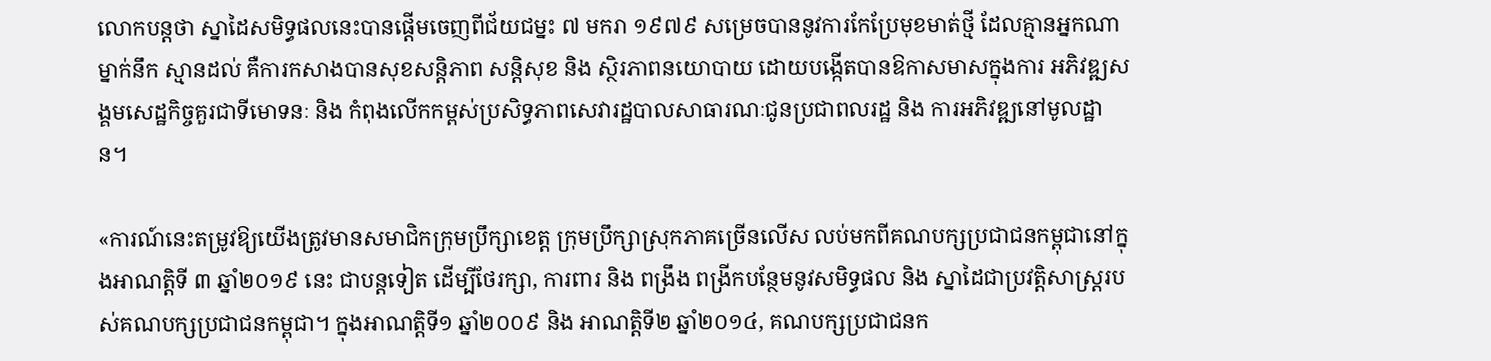លោកបន្តថា ស្នាដៃសមិទ្ធផលនេះបានផ្តើមចេញពីជ័យជម្នះ ៧ មករា ១៩៧៩ សម្រេចបាននូវការកែប្រែមុខមាត់ថ្មី ដែលគ្មានអ្នកណាម្នាក់នឹក ស្មានដល់ គឺការកសាងបានសុខសន្តិភាព សន្តិសុខ និង ស្ថិរភាពនយោបាយ ដោយបង្កើតបានឱកាសមាសក្នុងការ អភិវឌ្ឍសង្គមសេដ្ឋកិច្ចគួរជាទីមោទនៈ និង កំពុងលើកកម្ពស់ប្រសិទ្ធភាពសេវារដ្ឋបាលសាធារណៈជូនប្រជាពលរដ្ឋ និង ការអភិវឌ្ឍនៅមូលដ្ឋាន។

«ការណ៍នេះតម្រូវឱ្យយើងត្រូវមានសមាជិកក្រុមប្រឹក្សាខេត្ត ក្រុមប្រឹក្សាស្រុកភាគច្រើនលើស លប់មកពីគណបក្សប្រជាជនកម្ពុជានៅក្នុងឤណត្តិទី ៣ ឆ្នាំ២០១៩ នេះ ជាបន្តទៀត ដើម្បីថែរក្សា, ការពារ និង ពង្រឹង ពង្រីកបន្ថែមនូវសមិទ្ធផល និង ស្នាដៃជាប្រវត្តិសាស្ត្ររបស់គណបក្សប្រជាជនកម្ពុជា។ ក្នុងឤណត្តិទី១ ឆ្នាំ២០០៩ និង ឤណត្តិទី២ ឆ្នាំ២០១៤, គណបក្សប្រជាជនក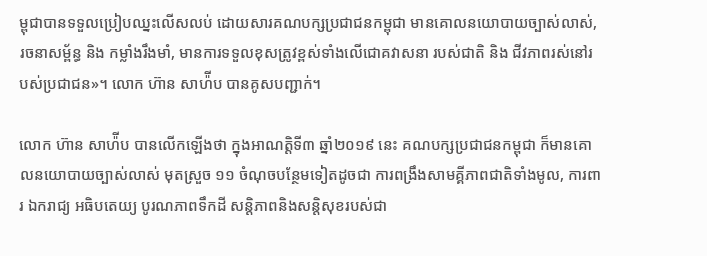ម្ពុជាបានទទួលប្រៀបឈ្នះលើសលប់ ដោយសារគណបក្សប្រជាជនកម្ពុជា មានគោលនយោបាយច្បាស់លាស់, រចនាសម្ព័ន្ធ និង កម្លាំងរឹងមាំ, មានការទទួលខុសត្រូវខ្ពស់ទាំងលើជោគវាសនា របស់ជាតិ និង ជីវភាពរស់នៅរបស់ប្រជាជន»។ លោក ហ៊ាន សាហ៉ីប បានគូសបញ្ជាក់។

លោក ហ៊ាន សាហ៉ីប បានលើកឡើងថា ក្នុងឤណត្តិទី៣ ឆ្នាំ២០១៩ នេះ គណបក្សប្រជាជនកម្ពុជា ក៏មានគោលនយោបាយច្បាស់លាស់ មុតស្រួច ១១ ចំណុចបន្ថែមទៀតដូចជា ការពង្រឹងសាមគ្គីភាពជាតិទាំងមូល, ការពារ ឯករាជ្យ អធិបតេយ្យ បូរណភាពទឹកដី សន្តិភាពនិងសន្តិសុខរបស់ជា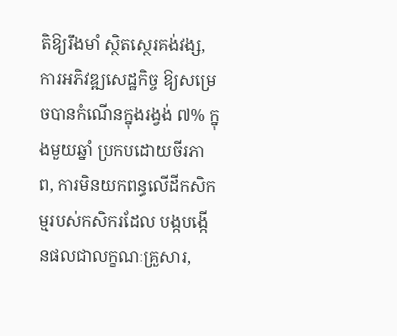តិឱ្យរឹងមាំ ស្ថិតស្ថេរគង់វង្ស, ការអភិវឌ្ឍសេដ្ឋកិច្ច ឱ្យសម្រេចបានកំណើនក្នុងរង្វង់ ៧% ក្នុងមួយឆ្នាំ ប្រកបដោយចីរភាព, ការមិនយកពន្ធលើដីកសិកម្មរបស់កសិករដែល បង្កបង្កើនផលជាលក្ខណៈគ្រួសារ,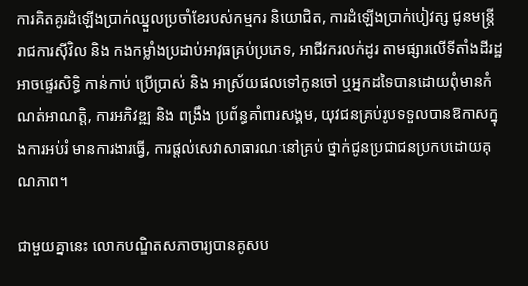ការគិតគូរដំឡើងប្រាក់ឈ្នួលប្រចាំខែរបស់កម្មករ និយោជិត, ការដំឡើងប្រាក់បៀវត្ស ជូនមន្ត្រីរាជការស៊ីវិល និង កងកម្លាំងប្រដាប់ឤវុធគ្រប់ប្រភេទ, ឤជីវករលក់ដូរ តាមផ្សារលើទីតាំងដីរដ្ឋ ឤចផ្ទេរសិទ្ធិ កាន់កាប់ ប្រើប្រាស់ និង ឤស្រ័យផលទៅកូនចៅ ឬអ្នកដទៃបានដោយពុំមានកំណត់ឤណត្តិ, ការអភិវឌ្ឍ និង ពង្រឹង ប្រព័ន្ធគាំពារសង្គម, យុវជនគ្រប់រូបទទួលបានឱកាសក្នុងការអប់រំ មានការងារធ្វើ, ការផ្តល់សេវាសាធារណៈនៅគ្រប់ ថ្នាក់ជូនប្រជាជនប្រកបដោយគុណភាព។

ជាមួយគ្នានេះ លោកបណ្ឌិតសភាចារ្យបានគូសប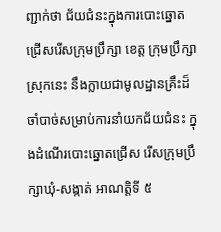ញ្ជាក់ថា ជ័យជំនះក្នុងការបោះឆ្នោតជ្រើសរើសក្រុមប្រឹក្សា ខេត្ត ក្រុមប្រឹក្សាស្រុកនេះ នឹងក្លាយជាមូលដ្ឋានគ្រឹះដ៏ចាំបាច់សម្រាប់ការនាំយកជ័យជំនះ ក្នុងដំណើរបោះឆ្នោតជ្រើស រើសក្រុមប្រឹក្សាឃុំ-សង្កាត់ ឤណត្តិទី ៥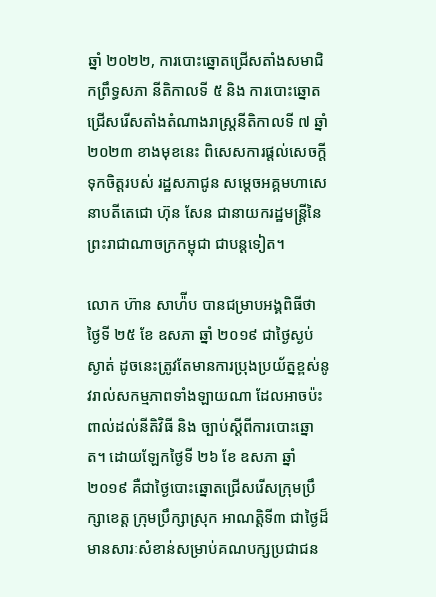ឆ្នាំ ២០២២, ការបោះឆ្នោតជ្រើសតាំងសមាជិកព្រឹទ្ធសភា នីតិកាលទី ៥ និង ការបោះឆ្នោតជ្រើសរើសតាំងតំណាងរាស្ត្រនីតិកាលទី ៧ ឆ្នាំ ២០២៣ ខាងមុខនេះ ពិសេសការផ្តល់សេចក្តីទុកចិត្តរបស់ រដ្ឋសភាជូន សម្តេចអគ្គមហាសេនាបតីតេជោ ហ៊ុន សែន ជានាយករដ្ឋមន្ត្រីនៃព្រះរាជាណាចក្រកម្ពុជា ជាបន្តទៀត។

លោក ហ៊ាន សាហ៉ីប បានជម្រាបអង្គពិធីថា ថ្ងៃទី ២៥ ខែ ឧសភា ឆ្នាំ ២០១៩ ជាថ្ងៃស្ងប់ស្ងាត់ ដូចនេះត្រូវតែមានការប្រុងប្រយ័ត្នខ្ពស់នូវរាល់សកម្មភាពទាំងឡាយណា ដែលឤចប៉ះពាល់ដល់នីតិវិធី និង ច្បាប់ស្តីពីការបោះឆ្នោត។ ដោយឡែកថ្ងៃទី ២៦ ខែ ឧសភា ឆ្នាំ ២០១៩ គឺជាថ្ងៃបោះឆ្នោតជ្រើសរើសក្រុមប្រឹក្សាខេត្ត ក្រុមប្រឹក្សាស្រុក ឤណត្តិទី៣ ជាថ្ងៃដ៏មានសារៈសំខាន់សម្រាប់គណបក្សប្រជាជន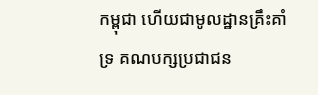កម្ពុជា ហើយជាមូលដ្ឋានគ្រឹះគាំទ្រ គណបក្សប្រជាជន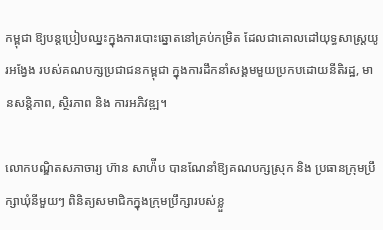កម្ពុជា ឱ្យបន្តប្រៀបឈ្នះក្នុងការបោះឆ្នោតនៅគ្រប់កម្រិត ដែលជាគោលដៅយុទ្ធសាស្ត្រយូរអង្វែង របស់គណបក្សប្រជាជនកម្ពុជា ក្នុងការដឹកនាំសង្គមមួយប្រកបដោយនីតិរដ្ឋ, មានសន្តិភាព, ស្ថិរភាព និង ការអភិវឌ្ឍ។

លោកបណ្ឌិតសភាចារ្យ ហ៊ាន សាហ៉ីប បានណែនាំឱ្យគណបក្សស្រុក និង ប្រធានក្រុមប្រឹក្សាឃុំនីមួយៗ ពិនិត្យសមាជិកក្នុងក្រុមប្រឹក្សារបស់ខ្លួ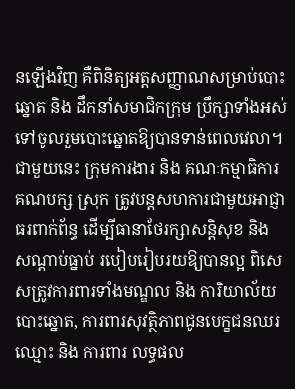នឡើងវិញ គឺពិនិត្យអត្តសញ្ញាណសម្រាប់បោះឆ្នោត និង ដឹកនាំសមាជិកក្រុម ប្រឹក្សាទាំងអស់ទៅចូលរួមបោះឆ្នោតឱ្យបានទាន់ពេលវេលា។ ជាមួយនេះ ក្រុមការងារ និង គណៈកម្មាធិការគណបក្ស ស្រុក ត្រូវបន្តសហការជាមួយឤជ្ញាធរពាក់ព័ន្ធ ដើម្បីធានាថែរក្សាសន្តិសុខ និង សណ្តាប់ធ្នាប់ របៀបរៀបរយឱ្យបានល្អ ពិសេសត្រូវការពារទាំងមណ្ឌល និង ការិយាល័យបោះឆ្នោត, ការពារសុវត្ថិភាពជូនបេក្ខជនឈរឈ្មោះ និង ការពារ លទ្ធផល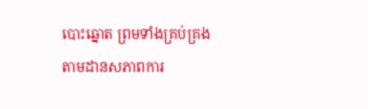បោះឆ្នោត ព្រមទាំងគ្រប់គ្រង តាមដានសភាពការ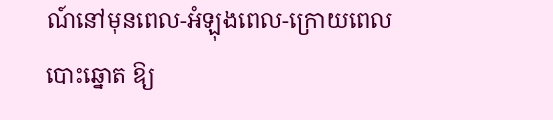ណ៍នៅមុនពេល-អំឡុងពេល-ក្រោយពេលបោះឆ្នោត ឱ្យ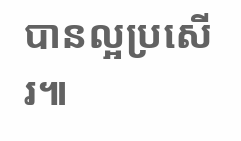បានល្អប្រសើរ៕